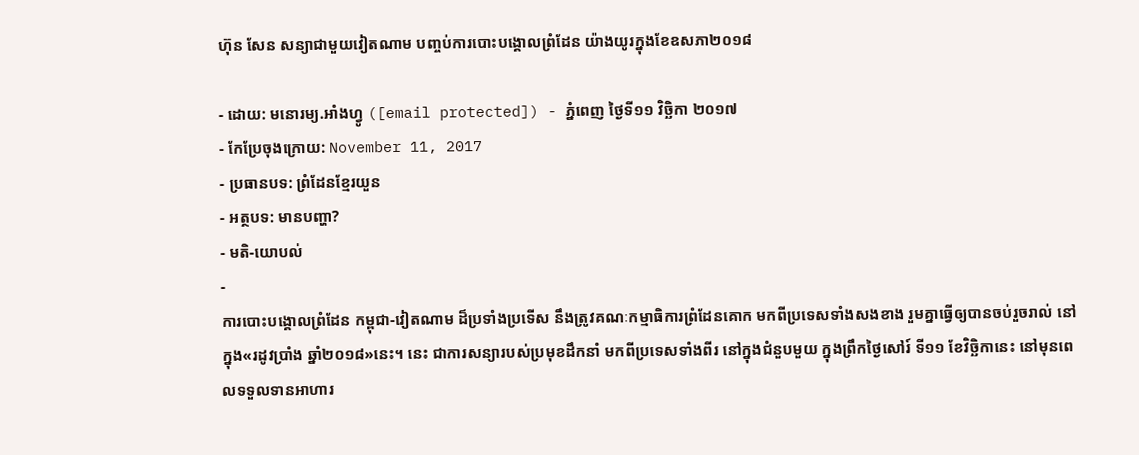ហ៊ុន សែន សន្យាជាមួយវៀតណាម បញ្ចប់ការបោះបង្គោលព្រំដែន យ៉ាងយូរក្នុងខែឧសភា២០១៨

- ដោយ: មនោរម្យ.អាំងហ្វូ ([email protected]) - ភ្នំពេញ ថ្ងៃទី១១ វិច្ឆិកា ២០១៧
- កែប្រែចុងក្រោយ: November 11, 2017
- ប្រធានបទ: ព្រំដែនខ្មែរយួន
- អត្ថបទ: មានបញ្ហា?
- មតិ-យោបល់
-
ការបោះបង្គោលព្រំដែន កម្ពុជា-វៀតណាម ដ៏ប្រទាំងប្រទើស នឹងត្រូវគណៈកម្មាធិការព្រំដែនគោក មកពីប្រទេសទាំងសងខាង រួមគ្នាធ្វើឲ្យបានចប់រួចរាល់ នៅក្នុង«រដូវប្រាំង ឆ្នាំ២០១៨»នេះ។ នេះ ជាការសន្យារបស់ប្រមុខដឹកនាំ មកពីប្រទេសទាំងពីរ នៅក្នុងជំនួបមួយ ក្នុងព្រឹកថ្ងៃសៅរ៍ ទី១១ ខែវិច្ឆិកានេះ នៅមុនពេលទទួលទានអាហារ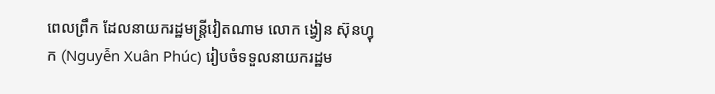ពេលព្រឹក ដែលនាយករដ្ឋមន្ត្រីវៀតណាម លោក ង្វៀន ស៊ុនហ្វុក (Nguyễn Xuân Phúc) រៀបចំទទួលនាយករដ្ឋម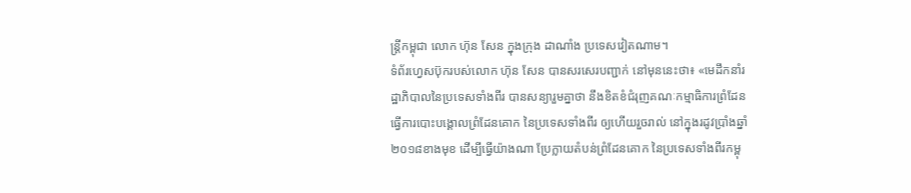ន្ត្រីកម្ពុជា លោក ហ៊ុន សែន ក្នុងក្រុង ដាណាំង ប្រទេសវៀតណាម។
ទំព័រហ្វេសប៊ុករបស់លោក ហ៊ុន សែន បានសរសេរបញ្ជាក់ នៅមុននេះថា៖ «មេដឹកនាំរដ្ឋាភិបាលនៃប្រទេសទាំងពីរ បានសន្យារួមគ្នាថា នឹងខិតខំជំរុញគណៈកម្មាធិការព្រំដែន ធ្វើការបោះបង្គោលព្រំដែនគោក នៃប្រទេសទាំងពីរ ឲ្យហើយរួចរាល់ នៅក្នុងរដូវប្រាំងឆ្នាំ២០១៨ខាងមុខ ដើម្បីធ្វើយ៉ាងណា ប្រែក្លាយតំបន់ព្រំដែនគោក នៃប្រទេសទាំងពីរកម្ពុ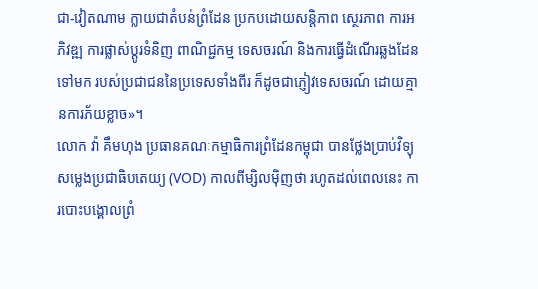ជា-វៀតណាម ក្លាយជាតំបន់ព្រំដែន ប្រកបដោយសន្តិភាព ស្ថេរភាព ការអភិវឌ្ឍ ការផ្លាស់ប្តូរទំនិញ ពាណិជ្ជកម្ម ទេសចរណ៍ និងការធ្វើដំណើរឆ្លងដែនទៅមក របស់ប្រជាជននៃប្រទេសទាំងពីរ ក៏ដូចជាភ្ញៀវទេសចរណ៍ ដោយគ្មានការភ័យខ្លាច»។
លោក វ៉ា គឹមហុង ប្រធានគណៈកម្មាធិការព្រំដែនកម្ពុជា បានថ្លែងប្រាប់វិទ្យុសម្លេងប្រជាធិបតេយ្យ (VOD) កាលពីម្សិលម៉ិញថា រហូតដល់ពេលនេះ ការបោះបង្គោលព្រំ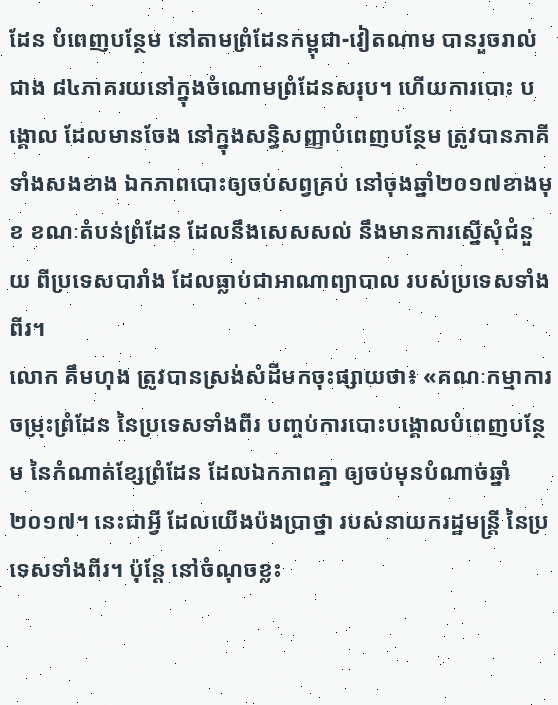ដែន បំពេញបន្ថែម នៅតាមព្រំដែនកម្ពុជា-វៀតណាម បានរួចរាល់ជាង ៨៤ភាគរយនៅក្នុងចំណោមព្រំដែនសរុប។ ហើយការបោះ បង្គោល ដែលមានចែង នៅក្នុងសន្ធិសញ្ញាបំពេញបន្ថែម ត្រូវបានភាគីទាំងសងខាង ឯកភាពបោះឲ្យចប់សព្វគ្រប់ នៅចុងឆ្នាំ២០១៧ខាងមុខ ខណៈតំបន់ព្រំដែន ដែលនឹងសេសសល់ នឹងមានការស្នើសុំជំនួយ ពីប្រទេសបារាំង ដែលធ្លាប់ជាអាណាព្យាបាល របស់ប្រទេសទាំងពីរ។
លោក គឹមហុង ត្រូវបានស្រង់សំដីមកចុះផ្សាយថា៖ «គណៈកម្មាការចម្រុះព្រំដែន នៃប្រទេសទាំងពីរ បញ្ចប់ការបោះបង្គោលបំពេញបន្ថែម នៃកំណាត់ខ្សែព្រំដែន ដែលឯកភាពគ្នា ឲ្យចប់មុនបំណាច់ឆ្នាំ២០១៧។ នេះជាអ្វី ដែលយើងប៉ងប្រាថ្នា របស់នាយករដ្ឋមន្ត្រី នៃប្រទេសទាំងពីរ។ ប៉ុន្តែ នៅចំណុចខ្លះ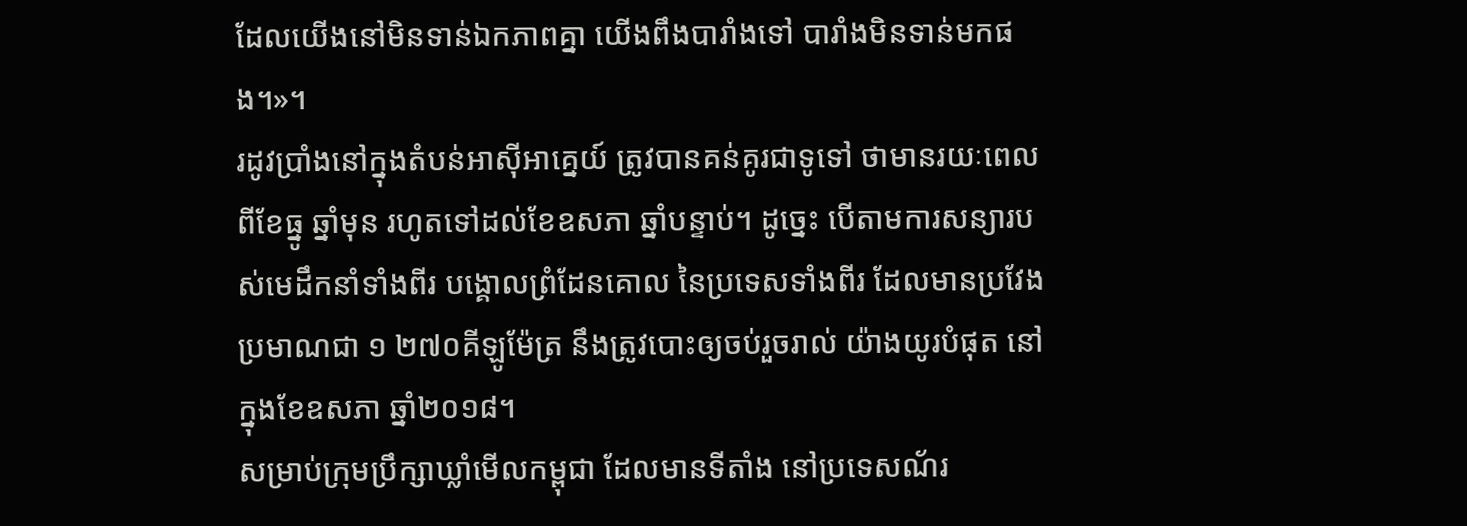ដែលយើងនៅមិនទាន់ឯកភាពគ្នា យើងពឹងបារាំងទៅ បារាំងមិនទាន់មកផង។»។
រដូវប្រាំងនៅក្នុងតំបន់អាស៊ីអាគ្នេយ៍ ត្រូវបានគន់គូរជាទូទៅ ថាមានរយៈពេលពីខែធ្នូ ឆ្នាំមុន រហូតទៅដល់ខែឧសភា ឆ្នាំបន្ទាប់។ ដូច្នេះ បើតាមការសន្យារបស់មេដឹកនាំទាំងពីរ បង្គោលព្រំដែនគោល នៃប្រទេសទាំងពីរ ដែលមានប្រវែងប្រមាណជា ១ ២៧០គីឡូម៉ែត្រ នឹងត្រូវបោះឲ្យចប់រួចរាល់ យ៉ាងយូរបំផុត នៅក្នុងខែឧសភា ឆ្នាំ២០១៨។
សម្រាប់ក្រុមប្រឹក្សាឃ្លាំមើលកម្ពុជា ដែលមានទីតាំង នៅប្រទេសណ័រ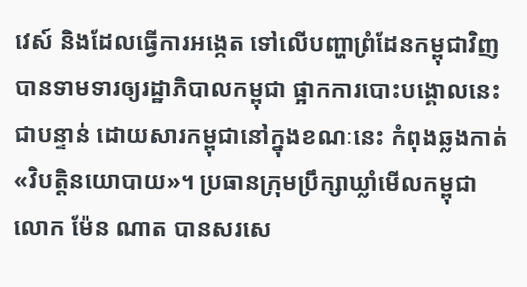វេស៍ និងដែលធ្វើការអង្កេត ទៅលើបញ្ហាព្រំដែនកម្ពុជាវិញ បានទាមទារឲ្យរដ្ឋាភិបាលកម្ពុជា ផ្អាកការបោះបង្គោលនេះជាបន្ទាន់ ដោយសារកម្ពុជានៅក្នុងខណៈនេះ កំពុងឆ្លងកាត់«វិបត្តិនយោបាយ»។ ប្រធានក្រុមប្រឹក្សាឃ្លាំមើលកម្ពុជា លោក ម៉ែន ណាត បានសរសេ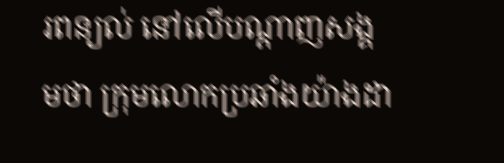រពន្យល់ នៅលើបណ្ដាញសង្គមថា ក្រុមលោកប្រឆាំងយ៉ាងដា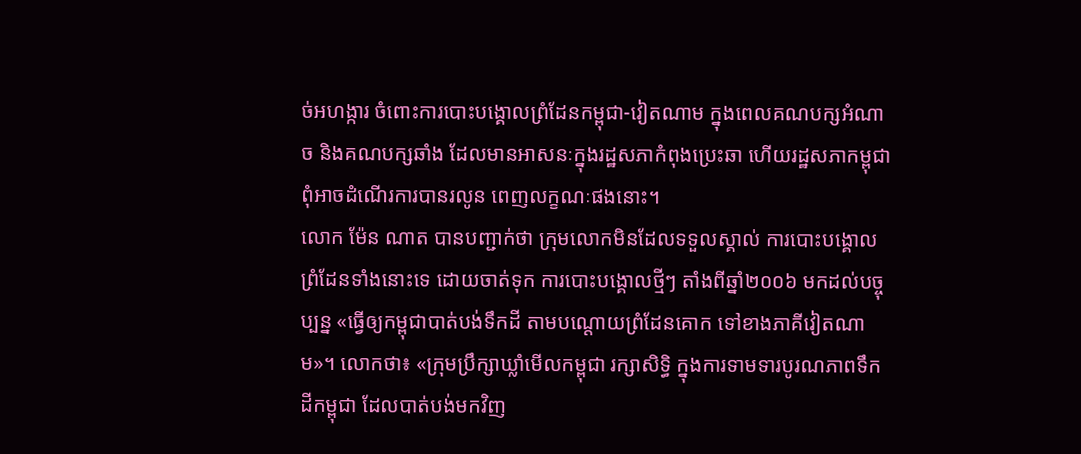ច់អហង្ការ ចំពោះការបោះបង្គោលព្រំដែនកម្ពុជា-វៀតណាម ក្នុងពេលគណបក្សអំណាច និងគណបក្សឆាំង ដែលមានអាសនៈក្នុងរដ្ឋសភាកំពុងប្រេះឆា ហើយរដ្ឋសភាកម្ពុជា ពុំអាចដំណើរការបានរលូន ពេញលក្ខណៈផងនោះ។
លោក ម៉ែន ណាត បានបញ្ជាក់ថា ក្រុមលោកមិនដែលទទួលស្គាល់ ការបោះបង្គោលព្រំដែនទាំងនោះទេ ដោយចាត់ទុក ការបោះបង្គោលថ្មីៗ តាំងពីឆ្នាំ២០០៦ មកដល់បច្ចុប្បន្ន «ធ្វើឲ្យកម្ពុជាបាត់បង់ទឹកដី តាមបណ្តោយព្រំដែនគោក ទៅខាងភាគីវៀតណាម»។ លោកថា៖ «ក្រុមប្រឹក្សាឃ្លាំមើលកម្ពុជា រក្សាសិទ្ធិ ក្នុងការទាមទារបូរណភាពទឹកដីកម្ពុជា ដែលបាត់បង់មកវិញ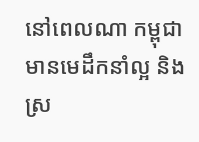នៅពេលណា កម្ពុជា មានមេដឹកនាំល្អ និងស្រ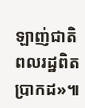ឡាញ់ជាតិ ពលរដ្ឋពិតប្រាកដ»៕